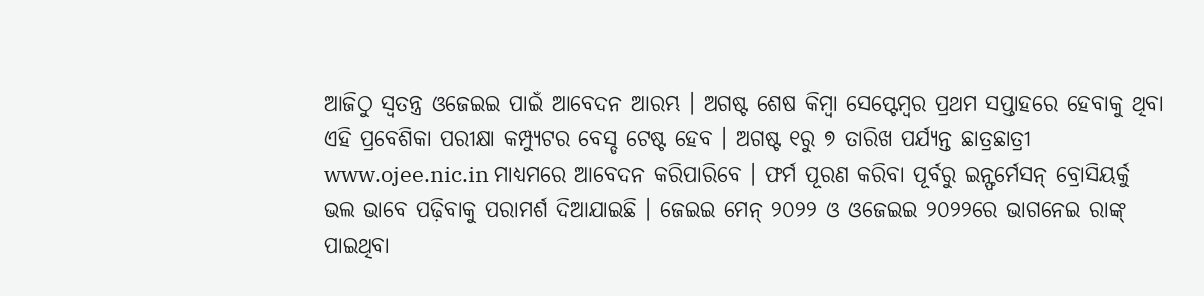ଆଜିଠୁ ସ୍ବତନ୍ତ୍ର ଓଜେଇଇ ପାଇଁ ଆବେଦନ ଆରମ୍ଭ । ଅଗଷ୍ଟ ଶେଷ କିମ୍ବା ସେପ୍ଟେମ୍ବର ପ୍ରଥମ ସପ୍ତାହରେ ହେବାକୁ ଥିବା ଏହି ପ୍ରବେଶିକା ପରୀକ୍ଷା କମ୍ପ୍ୟୁଟର ବେସ୍ଡ ଟେଷ୍ଟ ହେବ । ଅଗଷ୍ଟ ୧ରୁ ୭ ତାରିଖ ପର୍ଯ୍ୟନ୍ତ ଛାତ୍ରଛାତ୍ରୀ www.ojee.nic.in ମାଧ୍ୟମରେ ଆବେଦନ କରିପାରିବେ । ଫର୍ମ ପୂରଣ କରିବା ପୂର୍ବରୁ ଇନ୍ଫର୍ମେସନ୍ ବ୍ରୋସିୟର୍କୁ ଭଲ ଭାବେ ପଢ଼ିବାକୁ ପରାମର୍ଶ ଦିଆଯାଇଛି । ଜେଇଇ ମେନ୍ ୨୦୨୨ ଓ ଓଜେଇଇ ୨୦୨୨ରେ ଭାଗନେଇ ରାଙ୍କ୍ ପାଇଥିବା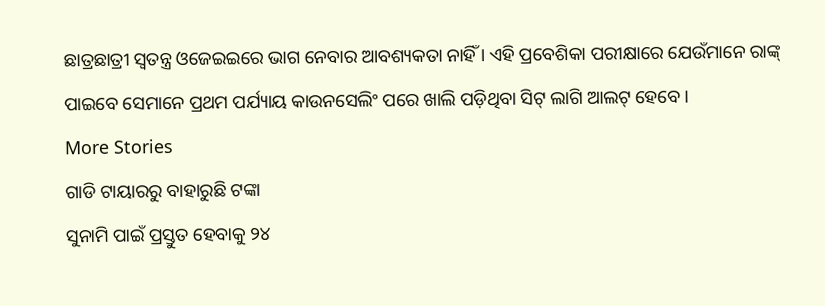ଛାତ୍ରଛାତ୍ରୀ ସ୍ବତନ୍ତ୍ର ଓଜେଇଇରେ ଭାଗ ନେବାର ଆବଶ୍ୟକତା ନାହିଁ । ଏହି ପ୍ରବେଶିକା ପରୀକ୍ଷାରେ ଯେଉଁମାନେ ରାଙ୍କ୍ ପାଇବେ ସେମାନେ ପ୍ରଥମ ପର୍ଯ୍ୟାୟ କାଉନସେଲିଂ ପରେ ଖାଲି ପଡ଼ିଥିବା ସିଟ୍ ଲାଗି ଆଲଟ୍ ହେବେ ।
More Stories
ଗାଡି ଟାୟାରରୁ ବାହାରୁଛି ଟଙ୍କା
ସୁନାମି ପାଇଁ ପ୍ରସ୍ତୁତ ହେବାକୁ ୨୪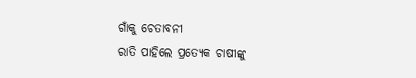ଗାଁକୁ ଚେତାବନୀ
ରାତି ପାହିଲେ ପ୍ରତ୍ୟେକ ଚାଷୀଙ୍କୁ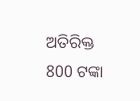ଅତିରିକ୍ତ 800 ଟଙ୍କା